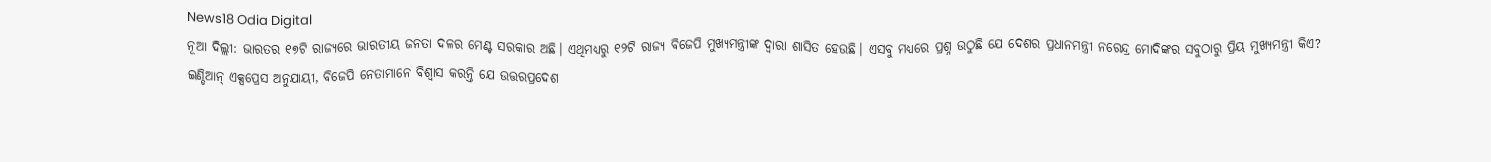News18 Odia Digital
ନୂଆ ଦିଲ୍ଲୀ: ଭାରତର ୧୭ଟି ରାଜ୍ୟରେ ଭାରତୀୟ ଜନତା ଦଳର ମେଣ୍ଟ ସରକାର ଅଛି। ଏଥିମଧ୍ୟରୁ ୧୨ଟି ରାଜ୍ୟ ବିଜେପି ମୁଖ୍ୟମନ୍ତ୍ରୀଙ୍କ ଦ୍ୱାରା ଶାସିତ ହେଉଛି। ଏସବୁ ମଧ୍ୟରେ ପ୍ରଶ୍ନ ଉଠୁଛି ଯେ ଦେଶର ପ୍ରଧାନମନ୍ତ୍ରୀ ନରେନ୍ଦ୍ର ମୋଦିଙ୍କର ସବୁଠାରୁ ପ୍ରିୟ ମୁଖ୍ୟମନ୍ତ୍ରୀ କିଏ?
ଇଣ୍ଡିଆନ୍ ଏକ୍ସପ୍ରେସ ଅନୁଯାୟୀ, ବିଜେପି ନେତାମାନେ ବିଶ୍ୱାସ କରନ୍ତି ଯେ ଉତ୍ତରପ୍ରଦେଶ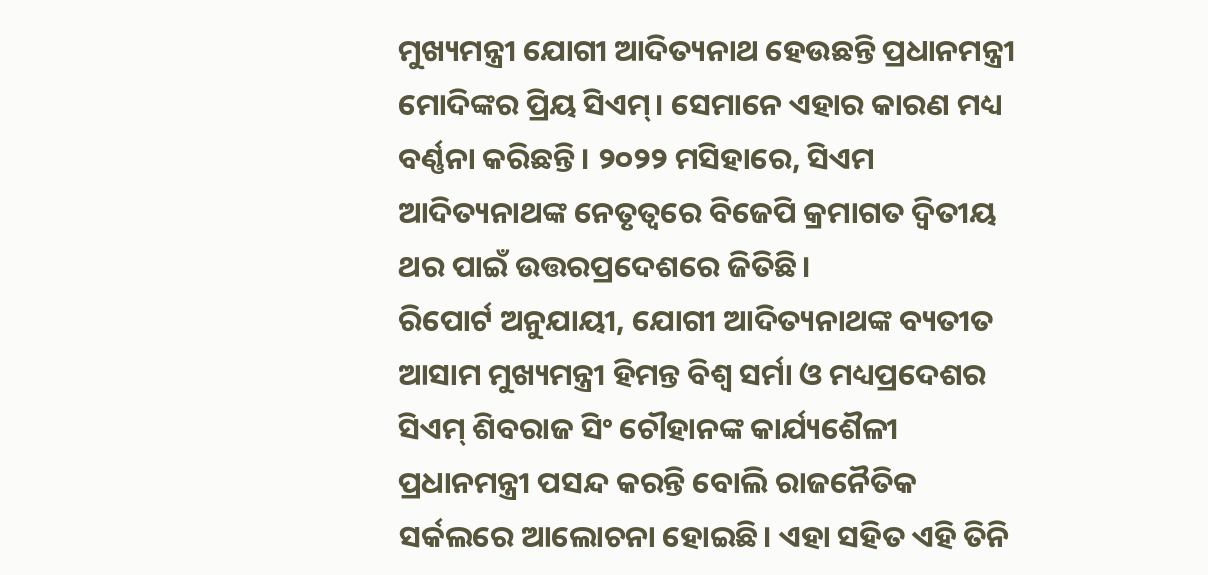ମୁଖ୍ୟମନ୍ତ୍ରୀ ଯୋଗୀ ଆଦିତ୍ୟନାଥ ହେଉଛନ୍ତି ପ୍ରଧାନମନ୍ତ୍ରୀ ମୋଦିଙ୍କର ପ୍ରିୟ ସିଏମ୍। ସେମାନେ ଏହାର କାରଣ ମଧ୍ୟ ବର୍ଣ୍ଣନା କରିଛନ୍ତି। ୨୦୨୨ ମସିହାରେ, ସିଏମ ଆଦିତ୍ୟନାଥଙ୍କ ନେତୃତ୍ୱରେ ବିଜେପି କ୍ରମାଗତ ଦ୍ୱିତୀୟ ଥର ପାଇଁ ଉତ୍ତରପ୍ରଦେଶରେ ଜିତିଛି।
ରିପୋର୍ଟ ଅନୁଯାୟୀ, ଯୋଗୀ ଆଦିତ୍ୟନାଥଙ୍କ ବ୍ୟତୀତ ଆସାମ ମୁଖ୍ୟମନ୍ତ୍ରୀ ହିମନ୍ତ ବିଶ୍ୱ ସର୍ମା ଓ ମଧ୍ୟପ୍ରଦେଶର ସିଏମ୍ ଶିବରାଜ ସିଂ ଚୌହାନଙ୍କ କାର୍ଯ୍ୟଶୈଳୀ ପ୍ରଧାନମନ୍ତ୍ରୀ ପସନ୍ଦ କରନ୍ତି ବୋଲି ରାଜନୈତିକ ସର୍କଲରେ ଆଲୋଚନା ହୋଇଛି। ଏହା ସହିତ ଏହି ତିନି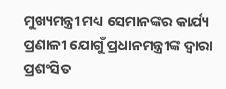ମୁଖ୍ୟମନ୍ତ୍ରୀ ମଧ୍ୟ ସେମାନଙ୍କର କାର୍ଯ୍ୟ ପ୍ରଣାଳୀ ଯୋଗୁଁ ପ୍ରଧାନମନ୍ତ୍ରୀଙ୍କ ଦ୍ୱାରା ପ୍ରଶଂସିତ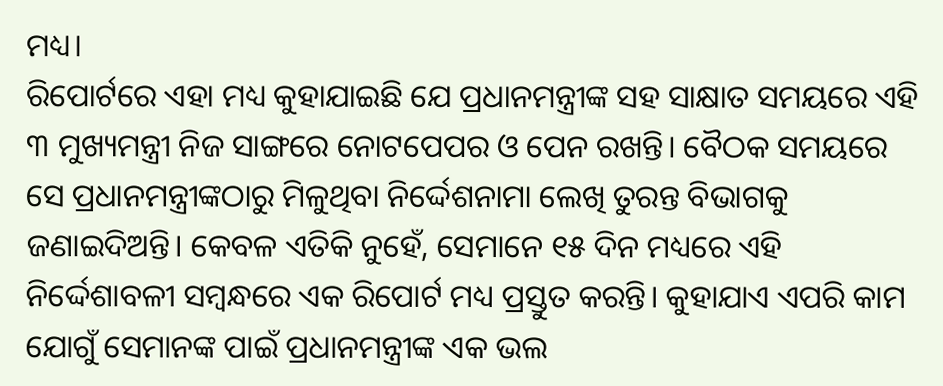ମଧ୍ୟ।
ରିପୋର୍ଟରେ ଏହା ମଧ୍ୟ କୁହାଯାଇଛି ଯେ ପ୍ରଧାନମନ୍ତ୍ରୀଙ୍କ ସହ ସାକ୍ଷାତ ସମୟରେ ଏହି ୩ ମୁଖ୍ୟମନ୍ତ୍ରୀ ନିଜ ସାଙ୍ଗରେ ନୋଟପେପର ଓ ପେନ ରଖନ୍ତି। ବୈଠକ ସମୟରେ ସେ ପ୍ରଧାନମନ୍ତ୍ରୀଙ୍କଠାରୁ ମିଳୁଥିବା ନିର୍ଦ୍ଦେଶନାମା ଲେଖି ତୁରନ୍ତ ବିଭାଗକୁ ଜଣାଇଦିଅନ୍ତି। କେବଳ ଏତିକି ନୁହେଁ, ସେମାନେ ୧୫ ଦିନ ମଧ୍ୟରେ ଏହି ନିର୍ଦ୍ଦେଶାବଳୀ ସମ୍ବନ୍ଧରେ ଏକ ରିପୋର୍ଟ ମଧ୍ୟ ପ୍ରସ୍ତୁତ କରନ୍ତି। କୁହାଯାଏ ଏପରି କାମ ଯୋଗୁଁ ସେମାନଙ୍କ ପାଇଁ ପ୍ରଧାନମନ୍ତ୍ରୀଙ୍କ ଏକ ଭଲ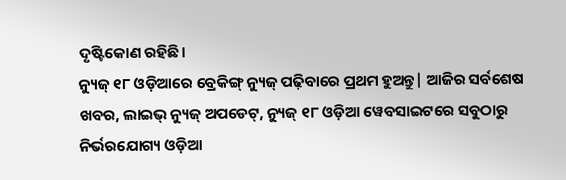ଦୃଷ୍ଟିକୋଣ ରହିଛି।
ନ୍ୟୁଜ୍ ୧୮ ଓଡ଼ିଆରେ ବ୍ରେକିଙ୍ଗ୍ ନ୍ୟୁଜ୍ ପଢ଼ିବାରେ ପ୍ରଥମ ହୁଅନ୍ତୁ| ଆଜିର ସର୍ବଶେଷ ଖବର, ଲାଇଭ୍ ନ୍ୟୁଜ୍ ଅପଡେଟ୍, ନ୍ୟୁଜ୍ ୧୮ ଓଡ଼ିଆ ୱେବସାଇଟରେ ସବୁଠାରୁ ନିର୍ଭରଯୋଗ୍ୟ ଓଡ଼ିଆ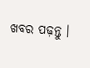ଖବର ପଢ଼ନ୍ତୁ ।